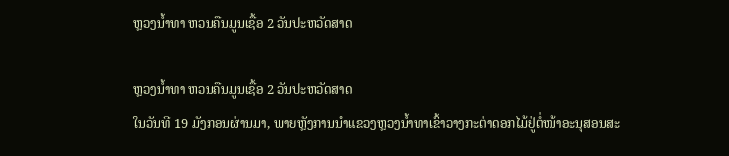ຫຼວງນໍ້າທາ ຫວນຄືນມູນເຊື້ອ 2 ວັນປະຫວັດສາດ

ຫຼວງນໍ້າທາ ຫວນຄືນມູນເຊື້ອ 2 ວັນປະຫວັດສາດ
ໃນວັນທີ 19 ມັງກອນຜ່ານມາ, ພາຍຫຼັງການນຳແຂວງຫຼວງນໍ້າທາເຂົ້າວາງກະຕ່າດອກໄມ້ຢູ່ຕໍ່ໜ້າອະນຸສອນສະ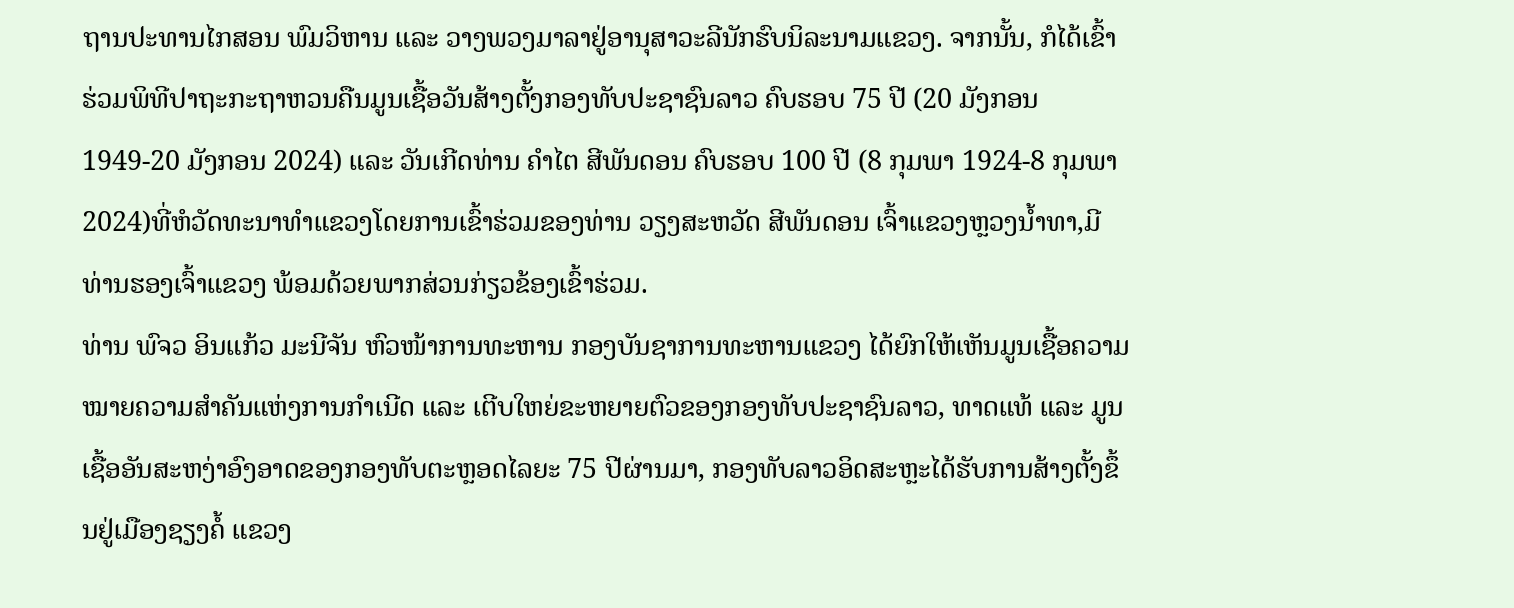ຖານປະທານໄກສອນ ພົມວິຫານ ແລະ ວາງພວງມາລາຢູ່ອານຸສາວະລີນັກຮົບນິລະນາມແຂວງ. ຈາກນັ້ນ, ກໍໄດ້ເຂົ້າຮ່ວມພິທີປາຖະກະຖາຫວນຄືນມູນເຊື້ອວັນສ້າງຕັ້ງກອງທັບປະຊາຊົນລາວ ຄົບຮອບ 75 ປີ (20 ມັງກອນ 1949-20 ມັງກອນ 2024) ແລະ ວັນເກີດທ່ານ ຄຳໄຕ ສີພັນດອນ ຄົບຮອບ 100 ປີ (8 ກຸມພາ 1924-8 ກຸມພາ 2024)ທີ່ຫໍວັດທະນາທຳແຂວງໂດຍການເຂົ້າຮ່ວມຂອງທ່ານ ວຽງສະຫວັດ ສີພັນດອນ ເຈົ້າແຂວງຫຼວງນໍ້າທາ,ມີທ່ານຮອງເຈົ້າແຂວງ ພ້ອມດ້ວຍພາກສ່ວນກ່ຽວຂ້ອງເຂົ້າຮ່ວມ.
ທ່ານ ພົຈວ ອິນແກ້ວ ມະນີຈັນ ຫົວໜ້າການທະຫານ ກອງບັນຊາການທະຫານແຂວງ ໄດ້ຍົກໃຫ້ເຫັນມູນເຊື້ອຄວາມໝາຍຄວາມສຳຄັນແຫ່ງການກຳເນີດ ແລະ ເຕີບໃຫຍ່ຂະຫຍາຍຕົວຂອງກອງທັບປະຊາຊົນລາວ, ທາດແທ້ ແລະ ມູນເຊື້ອອັນສະຫງ່າອົງອາດຂອງກອງທັບຕະຫຼອດໄລຍະ 75 ປີຜ່ານມາ, ກອງທັບລາວອິດສະຫຼະໄດ້ຮັບການສ້າງຕັ້ງຂຶ້ນຢູ່ເມືອງຊຽງຄໍ້ ແຂວງ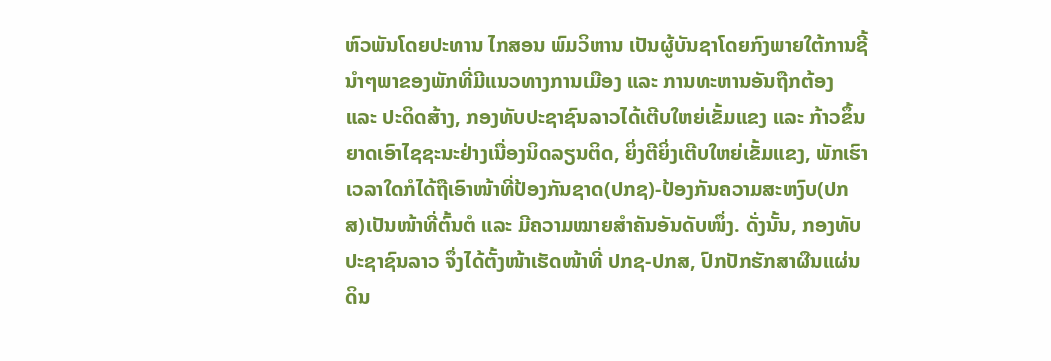ຫົວພັນໂດຍປະທານ ໄກສອນ ພົມວິຫານ ເປັນຜູ້ບັນຊາໂດຍກົງພາຍໃຕ້ການຊີ້ນຳໆພາຂອງພັກທີ່ມີແນວທາງການເມືອງ ແລະ ການທະຫານອັນຖືກຕ້ອງ ແລະ ປະດິດສ້າງ, ກອງທັບປະຊາຊົນລາວໄດ້ເຕີບໃຫຍ່ເຂັ້ມແຂງ ແລະ ກ້າວຂຶ້ນຍາດເອົາໄຊຊະນະຢ່າງເນື່ອງນິດລຽນຕິດ, ຍິ່ງຕີຍິ່ງເຕີບໃຫຍ່ເຂັ້ມແຂງ, ພັກເຮົາເວລາໃດກໍໄດ້ຖືເອົາໜ້າທີ່ປ້ອງກັນຊາດ(ປກຊ)-ປ້ອງກັນຄວາມສະຫງົບ(ປກສ)ເປັນໜ້າທີ່ຕົ້ນຕໍ ແລະ ມີຄວາມໝາຍສໍາຄັນອັນດັບໜຶ່ງ. ດັ່ງນັ້ນ, ກອງທັບປະຊາຊົນລາວ ຈຶ່ງໄດ້ຕັ້ງໜ້າເຮັດໜ້າທີ່ ປກຊ-ປກສ, ປົກປັກຮັກສາຜືນແຜ່ນດິນ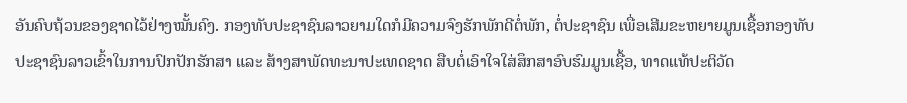ອັນຄົບຖ້ວນຂອງຊາດໄວ້ຢ່າງໝັ້ນຄົງ. ກອງທັບປະຊາຊົນລາວຍາມໃດກໍມີຄວາມຈົງຮັກພັກດີຕໍ່ພັກ, ຕໍ່ປະຊາຊົນ ເພື່ອເສີມຂະຫຍາຍມູນເຊື້ອກອງທັບປະຊາຊົນລາວເຂົ້າໃນການປົກປັກຮັກສາ ແລະ ສ້າງສາພັດທະນາປະເທດຊາດ ສືບຕໍ່ເອົາໃຈໃສ່ສຶກສາອົບຮົມມູນເຊື້ອ, ທາດແທ້ປະຕິວັດ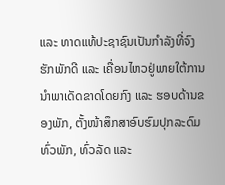ແລະ ທາດແທ້ປະຊາຊົນເປັນກຳລັງທີ່ຈົງຮັກພັກດີ ແລະ ເຄື່ອນໄຫວຢູ່ພາຍໃຕ້ການນຳພາເດັດຂາດໂດຍກົງ ແລະ ຮອບດ້ານຂອງພັກ, ຕັ້ງໜ້າສຶກສາອົບຮົມປຸກລະດົມທົ່ວພັກ, ທົ່ວລັດ ແລະ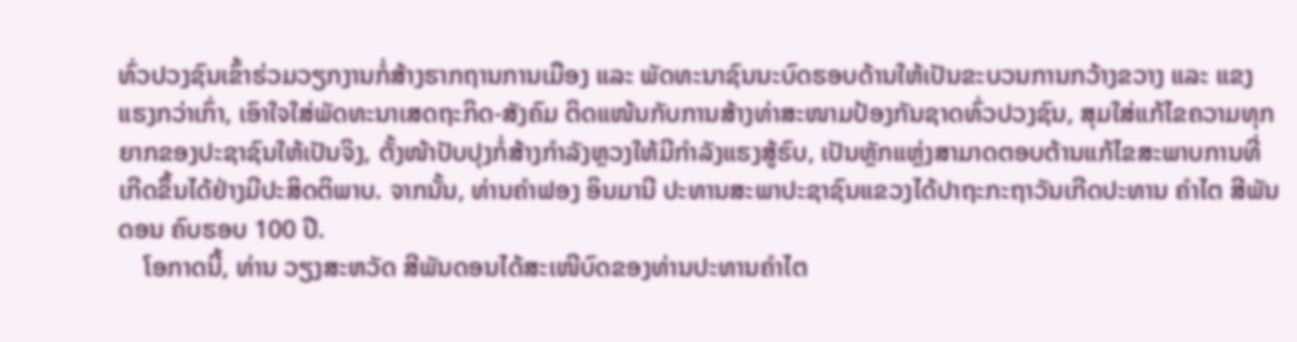ທົ່ວປວງຊົນເຂົ້າຮ່ວມວຽກງານກໍ່ສ້າງຮາກຖານການເມືອງ ແລະ ພັດທະນາຊົນນະບົດຮອບດ້ານໃຫ້ເປັນຂະບວນການກວ້າງຂວາງ ແລະ ແຂງແຮງກວ່າເກົ່າ, ເອົາໃຈໃສ່ພັດທະນາເສດຖະກິດ-ສັງຄົມ ຕິດແໜ້ນກັບການສ້າງທ່າສະໜາມປ້ອງກັນຊາດທົ່ວປວງຊົນ, ສຸມໃສ່ແກ້ໄຂຄວາມທຸກຍາກຂອງປະຊາຊົນໃຫ້ເປັນຈິງ, ຕັ້ງໜ້າປັບປຸງກໍ່ສ້າງກຳລັງຫຼວງໃຫ້ມີກຳລັງແຮງສູ້ຮົບ, ເປັນຫຼັກແຫຼ່ງສາມາດຕອບຕ້ານແກ້ໄຂສະພາບການທີ່ເກີດຂຶ້ນໄດ້ຢ່າງມີປະສິດຕິພາບ. ຈາກນັ້ນ, ທ່ານຄໍາຟອງ ອິນມານີ ປະທານສະພາປະຊາຊົນແຂວງໄດ້ປາຖະກະຖາວັນເກີດປະທານ ຄໍາໄຕ ສີພັນດອນ ຄົບຮອບ 100 ປີ.
    ໂອກາດນີ້, ທ່ານ ວຽງສະຫວັດ ສີພັນດອນໄດ້ສະເໜີບົດຂອງທ່ານປະທານຄຳໄຕ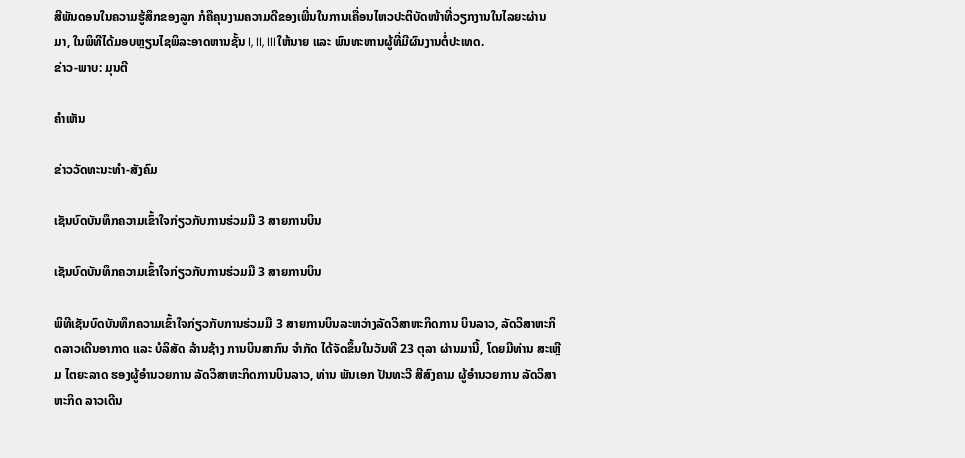ສີພັນດອນໃນຄວາມຮູ້ສຶກຂອງລູກ ກໍຄືຄຸນງາມຄວາມດີຂອງເພີ່ນໃນການເຄື່ອນໄຫວປະຕິບັດໜ້າທີ່ວຽກງານໃນໄລຍະຜ່ານມາ, ໃນພິທີໄດ້ມອບຫຼຽນໄຊພິລະອາດຫານຊັ້ນ I, II, IIIໃຫ້ນາຍ ແລະ ພົນທະຫານຜູ້ທີ່ມີຜົນງານຕໍ່ປະເທດ.
ຂ່າວ-ພາບ: ມຸນຕີ

ຄໍາເຫັນ

ຂ່າວວັດທະນະທຳ-ສັງຄົມ

ເຊັນບົດບັນທຶກຄວາມເຂົ້າໃຈກ່ຽວກັບການຮ່ວມມື 3 ສາຍການບິນ

ເຊັນບົດບັນທຶກຄວາມເຂົ້າໃຈກ່ຽວກັບການຮ່ວມມື 3 ສາຍການບິນ

ພິທີເຊັນບົດບັນທຶກຄວາມເຂົ້າໃຈກ່ຽວກັບການຮ່ວມມື 3 ສາຍການບິນລະຫວ່າງລັດວິສາຫະກິດການ ບິນລາວ, ລັດວິສາຫະກິດລາວເດີນອາກາດ ແລະ ບໍລິສັດ ລ້ານຊ້າງ ການບິນສາກົນ ຈໍາກັດ ໄດ້ຈັດຂຶ້ນໃນວັນທີ 23 ຕຸລາ ຜ່ານມານີ້, ໂດຍມີທ່ານ ສະເຫຼີມ ໄຕຍະລາດ ຮອງຜູ້ອໍານວຍການ ລັດວິສາຫະກິດການບິນລາວ, ທ່ານ ພັນເອກ ປັນທະວີ ສີສົງຄາມ ຜູ້ອໍານວຍການ ລັດວິສາຫະກິດ ລາວເດີນ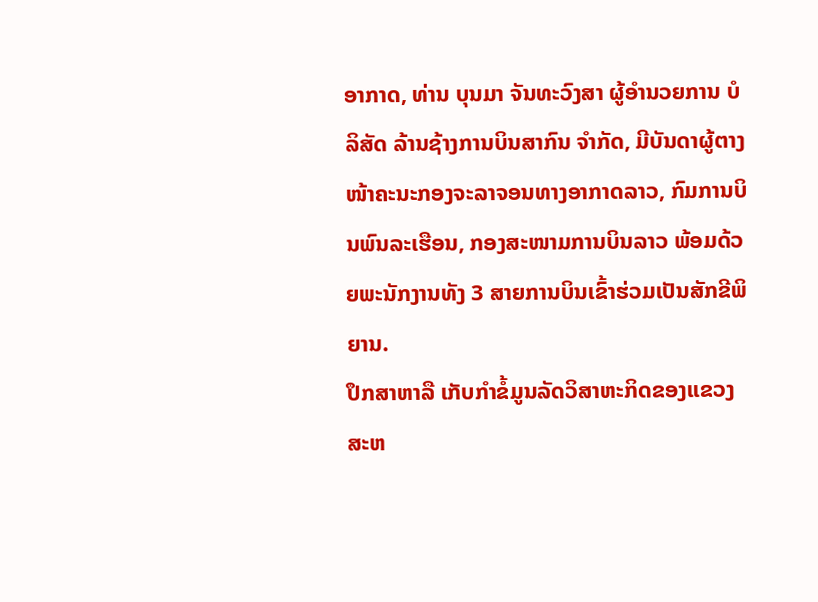ອາກາດ, ທ່ານ ບຸນມາ ຈັນທະວົງສາ ຜູ້ອໍານວຍການ ບໍລິສັດ ລ້ານຊ້າງການບິນສາກົນ ຈໍາກັດ, ມີບັນດາຜູ້ຕາງໜ້າຄະນະກອງຈະລາຈອນທາງອາກາດລາວ, ກົມການບິນພົນລະເຮືອນ, ກອງສະໜາມການບິນລາວ ພ້ອມດ້ວຍພະນັກງານທັງ 3 ສາຍການບິນເຂົ້າຮ່ວມເປັນສັກຂີພິຍານ.
ປຶກສາຫາລື ເກັບກໍາຂໍ້ມູນລັດວິສາຫະກິດຂອງແຂວງສະຫ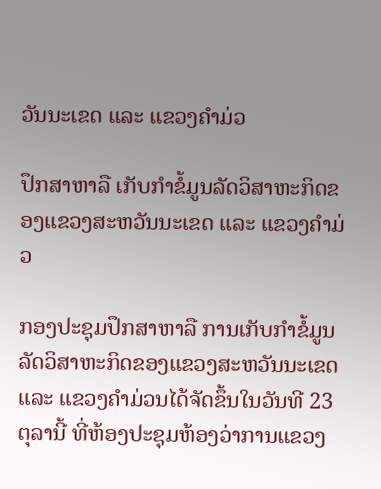ວັນນະເຂດ ແລະ ແຂວງຄຳມ່ວ

ປຶກສາຫາລື ເກັບກໍາຂໍ້ມູນລັດວິສາຫະກິດຂອງແຂວງສະຫວັນນະເຂດ ແລະ ແຂວງຄຳມ່ວ

ກອງປະຊຸມປຶກສາຫາລື ການເກັບກໍາຂໍ້ມູນລັດວິສາຫະກິດຂອງແຂວງສະຫວັນນະເຂດ ແລະ ແຂວງຄຳມ່ວນໄດ້ຈັດຂຶ້ນໃນວັນທີ 23 ຕຸລານີ້ ທີ່ຫ້ອງປະຊຸມຫ້ອງວ່າການແຂວງ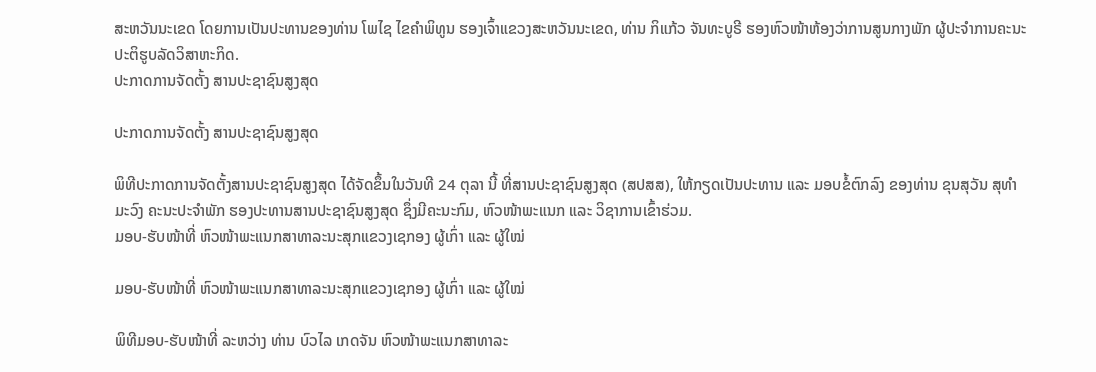ສະຫວັນນະເຂດ ໂດຍການເປັນປະທານຂອງທ່ານ ໂພໄຊ ໄຂຄຳພິທູນ ຮອງເຈົ້າແຂວງສະຫວັນນະເຂດ, ທ່ານ ກິແກ້ວ ຈັນທະບູຣີ ຮອງຫົວໜ້າຫ້ອງວ່າການສູນກາງພັກ ຜູ້ປະຈຳການຄະນະປະຕິຮູບລັດວິສາຫະກິດ.
ປະກາດການຈັດຕັ້ງ ສານປະຊາຊົນສູງສຸດ

ປະກາດການຈັດຕັ້ງ ສານປະຊາຊົນສູງສຸດ

ພິທີປະກາດການຈັດຕັ້ງສານປະຊາຊົນສູງສຸດ ໄດ້ຈັດຂຶ້ນໃນວັນທີ 24 ຕຸລາ ນີ້ ທີ່ສານປະຊາຊົນສູງສຸດ (ສປສສ), ໃຫ້ກຽດເປັນປະທານ ແລະ ມອບຂໍ້ຕົກລົງ ຂອງທ່ານ ຂຸນສຸວັນ ສຸທຳມະວົງ ຄະນະປະຈຳພັກ ຮອງປະທານສານປະຊາຊົນສູງສຸດ ຊຶ່ງມີຄະນະກົມ, ຫົວໜ້າພະແນກ ແລະ ວິຊາການເຂົ້າຮ່ວມ.
ມອບ-ຮັບໜ້າທີ່ ຫົວໜ້າພະແນກສາທາລະນະສຸກແຂວງເຊກອງ ຜູ້ເກົ່າ ແລະ ຜູ້ໃໝ່

ມອບ-ຮັບໜ້າທີ່ ຫົວໜ້າພະແນກສາທາລະນະສຸກແຂວງເຊກອງ ຜູ້ເກົ່າ ແລະ ຜູ້ໃໝ່

ພິທີມອບ-ຮັບໜ້າທີ່ ລະຫວ່າງ ທ່ານ ບົວໄລ ເກດຈັນ ຫົວໜ້າພະແນກສາທາລະ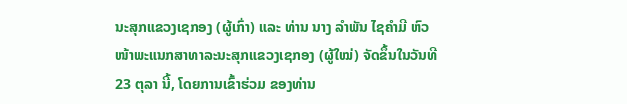ນະສຸກແຂວງເຊກອງ (ຜູ້ເກົ່າ) ແລະ ທ່ານ ນາງ ລໍາພັນ ໄຊຄໍາມີ ຫົວໜ້າພະແນກສາທາລະນະສຸກແຂວງເຊກອງ (ຜູ້ໃໝ່) ຈັດຂຶ້ນໃນວັນທີ 23 ຕຸລາ ນີ້, ໂດຍການເຂົ້າຮ່ວມ ຂອງທ່ານ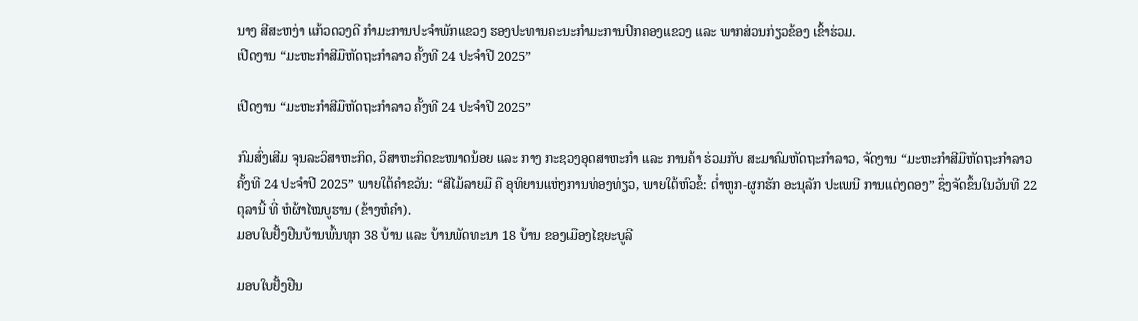ນາງ ສີສະຫງ່າ ແກ້ວດວງດີ ກໍາມະການປະຈໍາພັກແຂວງ ຮອງປະທານຄະນະກໍາມະການປົກຄອງແຂວງ ແລະ ພາກສ່ວນກ່ຽວຂ້ອງ ເຂົ້າຮ່ວມ.
ເປີດງານ “ມະຫະກຳສີມືຫັດຖະກຳລາວ ຄັ້ງທີ 24 ປະຈໍາປີ 2025”

ເປີດງານ “ມະຫະກຳສີມືຫັດຖະກຳລາວ ຄັ້ງທີ 24 ປະຈໍາປີ 2025”

ກົມສົ່ງເສີມ ຈຸນລະວິສາຫະກິດ, ວິສາຫະກິດຂະໜາດນ້ອຍ ແລະ ກາງ ກະຊວງອຸດສາຫະກຳ ແລະ ການຄ້າ ຮ່ວມກັບ ສະມາຄົມຫັດຖະກຳລາວ, ຈັດງານ “ມະຫະກຳສີມືຫັດຖະກຳລາວ ຄັ້ງທີ 24 ປະຈໍາປີ 2025” ພາຍໃຕ້ຄໍາຂວັນ: “ສີໄມ້ລາຍມື ຄື ອຸທິຍານແຫ່ງການທ່ອງທ່ຽວ, ພາຍໃຕ້ຫົວຂໍ້: ຕໍ່າຫູກ-ຜູກຮັກ ອະນຸລັກ ປະເພນີ ການແຕ່ງດອງ” ຊຶ່ງຈັດຂຶ້ນໃນວັນທີ 22 ຕຸລານີ້ ທີ່ ຫໍຜ້າໄໝບູຮານ (ຂ້າງຫໍຄໍາ).
ມອບໃບຢັ້ງຢືນບ້ານພົ້ນທຸກ 38 ບ້ານ ແລະ ບ້ານພັດທະນາ 18 ບ້ານ ຂອງເມືອງໄຊຍະບູລີ

ມອບໃບຢັ້ງຢືນ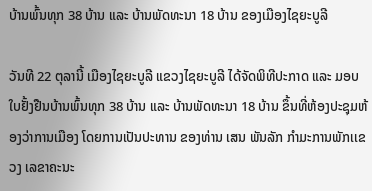ບ້ານພົ້ນທຸກ 38 ບ້ານ ແລະ ບ້ານພັດທະນາ 18 ບ້ານ ຂອງເມືອງໄຊຍະບູລີ

ວັນທີ 22 ຕຸລານີ້ ເມືອງໄຊຍະບູລີ ແຂວງໄຊຍະບູລີ ໄດ້ຈັດພິທີປະກາດ ແລະ ມອບໃບຢັ້ງຢືນບ້ານພົ້ນທຸກ 38 ບ້ານ ແລະ ບ້ານພັດທະນາ 18 ບ້ານ ຂຶ້ນທີ່ຫ້ອງປະຊຸມຫ້ອງວ່າການເມືອງ ໂດຍການເປັນປະທານ ຂອງທ່ານ ເສນ ພັນລັກ ກຳມະການພັກເເຂວງ ເລຂາຄະນະ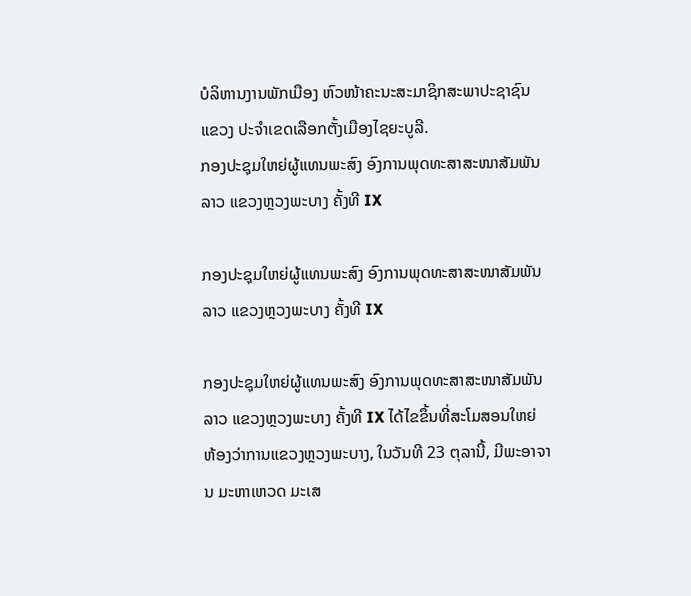ບໍລິຫານງານພັກເມືອງ ຫົວໜ້າຄະນະສະມາຊິກສະພາປະຊາຊົນແຂວງ ປະຈໍາເຂດເລືອກຕັ້ງເມືອງໄຊຍະບູລີ.
ກອງປະຊຸມໃຫຍ່ຜູ້ແທນພະສົງ ອົງການພຸດທະສາສະໜາສັມພັນລາວ ແຂວງຫຼວງພະບາງ ຄັ້ງທີ IX

ກອງປະຊຸມໃຫຍ່ຜູ້ແທນພະສົງ ອົງການພຸດທະສາສະໜາສັມພັນລາວ ແຂວງຫຼວງພະບາງ ຄັ້ງທີ IX

ກອງປະຊຸມໃຫຍ່ຜູ້ແທນພະສົງ ອົງການພຸດທະສາສະໜາສັມພັນລາວ ແຂວງຫຼວງພະບາງ ຄັ້ງທີ IX ໄດ້ໄຂຂຶ້ນທີ່ສະໂມສອນໃຫຍ່ ຫ້ອງວ່າການແຂວງຫຼວງພະບາງ, ໃນວັນທີ 23 ຕຸລານີ້, ມີພະອາຈານ ມະຫາເຫວດ ມະເສ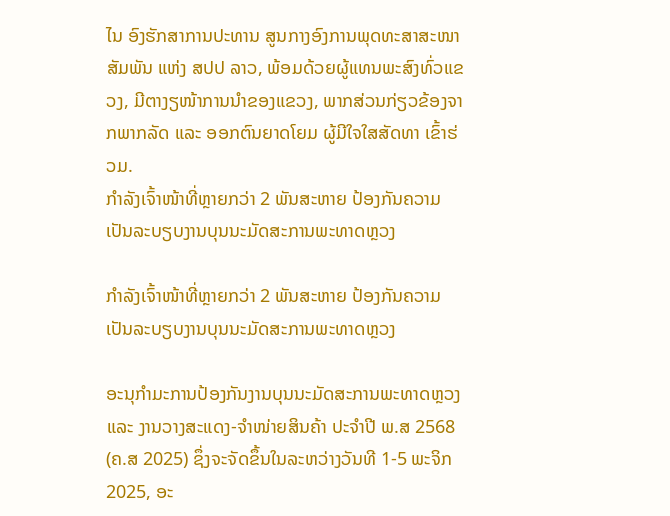ໄນ ອົງຮັກສາການປະທານ ສູນກາງອົງການພຸດທະສາສະໜາສັມພັນ ແຫ່ງ ສປປ ລາວ, ພ້ອມດ້ວຍຜູ້ແທນພະສົງທົ່ວແຂວງ, ມີຕາງຽໜ້າການນຳຂອງແຂວງ, ພາກສ່ວນກ່ຽວຂ້ອງຈາກພາກລັດ ແລະ ອອກຕົນຍາດໂຍມ ຜູ້ມີໃຈໃສສັດທາ ເຂົ້າຮ່ວມ.
ກຳລັງເຈົ້າໜ້າທີ່ຫຼາຍກວ່າ 2 ພັນສະຫາຍ ປ້ອງກັນຄວາມເປັນລະບຽບງານບຸນນະມັດສະການພະທາດຫຼວງ

ກຳລັງເຈົ້າໜ້າທີ່ຫຼາຍກວ່າ 2 ພັນສະຫາຍ ປ້ອງກັນຄວາມເປັນລະບຽບງານບຸນນະມັດສະການພະທາດຫຼວງ

ອະນຸກຳມະການປ້ອງກັນງານບຸນນະມັດສະການພະທາດຫຼວງ ແລະ ງານວາງສະແດງ-ຈໍາໜ່າຍສິນຄ້າ ປະຈຳປີ ພ.ສ 2568 (ຄ.ສ 2025) ຊຶ່ງຈະຈັດຂຶ້ນໃນລະຫວ່າງວັນທີ 1-5 ພະຈິກ 2025, ອະ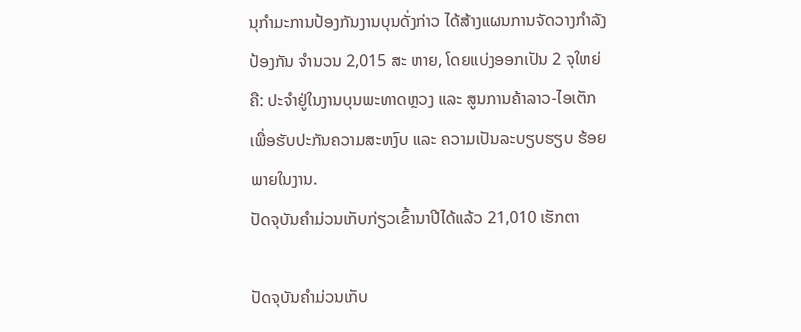ນຸກຳມະການປ້ອງກັນງານບຸນດັ່ງກ່າວ ໄດ້ສ້າງແຜນການຈັດວາງກຳລັງປ້ອງກັນ ຈຳນວນ 2,015 ສະ ຫາຍ, ໂດຍແບ່ງອອກເປັນ 2 ຈຸໃຫຍ່ ຄື: ປະຈຳຢູ່ໃນງານບຸນພະທາດຫຼວງ ແລະ ສູນການຄ້າລາວ-ໄອເຕັກ ເພື່ອຮັບປະກັນຄວາມສະຫງົບ ແລະ ຄວາມເປັນລະບຽບຮຽບ ຮ້ອຍພາຍໃນງານ.
ປັດຈຸບັນຄໍາມ່ວນເກັບກ່ຽວເຂົ້ານາປີໄດ້ແລ້ວ 21,010 ເຮັກຕາ

ປັດຈຸບັນຄໍາມ່ວນເກັບ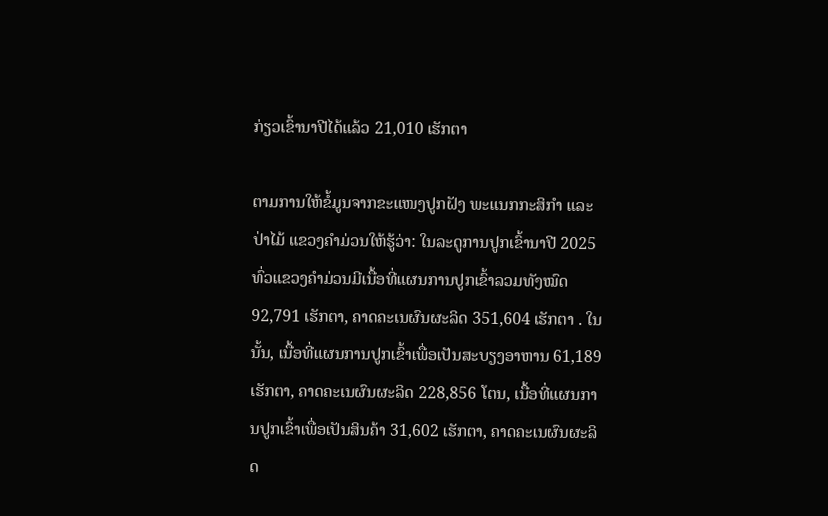ກ່ຽວເຂົ້ານາປີໄດ້ແລ້ວ 21,010 ເຮັກຕາ

ຕາມການໃຫ້ຂໍ້ມູນຈາກຂະແໜງປູກຝັງ ພະແນກກະສິກໍາ ແລະ ປ່າໄມ້ ແຂວງຄໍາມ່ວນໃຫ້ຮູ້ວ່າ: ໃນລະດູການປູກເຂົ້ານາປີ 2025 ທົ່ວແຂວງຄໍາມ່ວນມີເນື້ອທີ່ແຜນການປູກເຂົ້າລວມທັງໝົດ 92,791 ເຮັກຕາ, ຄາດຄະເນຜົນຜະລິດ 351,604 ເຮັກຕາ . ໃນນັ້ນ, ເນື້ອທີ່ແຜນການປູກເຂົ້າເພື່ອເປັນສະບຽງອາຫານ 61,189 ເຮັກຕາ, ຄາດຄະເນຜົນຜະລິດ 228,856 ໂຕນ, ເນື້ອທີ່ແຜນການປູກເຂົ້າເພື່ອເປັນສິນຄ້າ 31,602 ເຮັກຕາ, ຄາດຄະເນຜົນຜະລິດ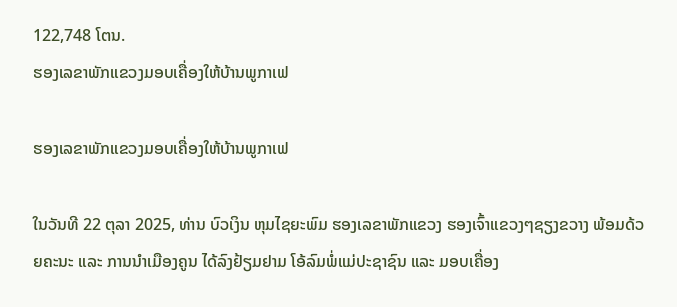122,748 ໂຕນ.
ຮອງເລຂາພັກແຂວງມອບເຄື່ອງໃຫ້ບ້ານພູກາເຟ

ຮອງເລຂາພັກແຂວງມອບເຄື່ອງໃຫ້ບ້ານພູກາເຟ

ໃນວັນທີ 22 ຕຸລາ 2025, ທ່ານ ບົວເງິນ ຫຸມໄຊຍະພົມ ຮອງເລຂາພັກແຂວງ ຮອງເຈົ້າແຂວງໆຊຽງຂວາງ ພ້ອມດ້ວຍຄະນະ ແລະ ການນຳເມືອງຄູນ ໄດ້ລົງຢ້ຽມຢາມ ໂອ້ລົມພໍ່ແມ່ປະຊາຊົນ ແລະ ມອບເຄື່ອງ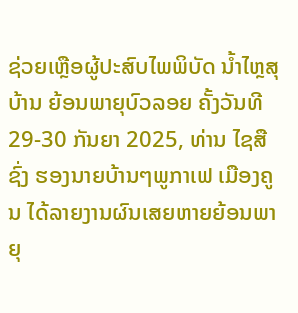ຊ່ວຍເຫຼືອຜູ້ປະສົບໄພພິບັດ ນ້ຳໄຫຼສຸບ້ານ ຍ້ອນພາຍຸບົວລອຍ ຄັ້ງວັນທີ 29-30 ກັນຍາ 2025, ທ່ານ ໄຊສືຊົ່ງ ຮອງນາຍບ້ານໆພູກາເຟ ເມືອງຄູນ ໄດ້ລາຍງານຜົນເສຍຫາຍຍ້ອນພາຍຸ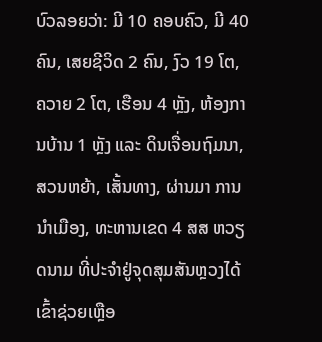ບົວລອຍວ່າ: ມີ 10 ຄອບຄົວ, ມີ 40 ຄົນ, ເສຍຊີວິດ 2 ຄົນ, ງົວ 19 ໂຕ, ຄວາຍ 2 ໂຕ, ເຮືອນ 4 ຫຼັງ, ຫ້ອງການບ້ານ 1 ຫຼັງ ແລະ ດິນເຈື່ອນຖົມນາ, ສວນຫຍ້າ, ເສັ້ນທາງ, ຜ່ານມາ ການນຳເມືອງ, ທະຫານເຂດ 4 ສສ ຫວຽດນາມ ທີ່ປະຈຳຢູ່ຈຸດສຸມສັນຫຼວງໄດ້ເຂົ້າຊ່ວຍເຫຼືອ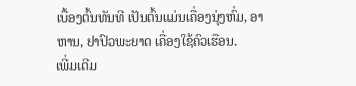ເບື້ອງຕົ້ນທັນທີ ເປັນຕົ້ນແມ່ນເຄື່ອງນຸ່ງຫົ່ມ, ອາຫານ, ຢາປົວພະຍາດ ເຄື່ອງໃຊ້ຄົວເຮືອນ.
ເພີ່ມເຕີມ